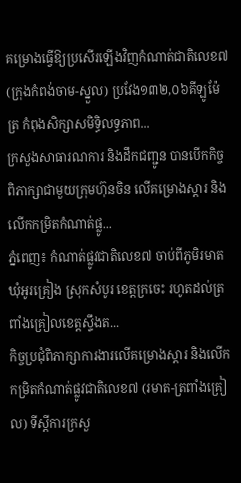គម្រោងធ្វើឱ្យប្រសើរឡើងវិញកំណាត់ជាតិលេខ៧ (ក្រុងកំពង់ចាម-ស្នួល) ប្រវែង១៣២,០៦គីឡូម៉ែត្រ កំពុងសិក្សាសមិទ្ធិលទ្ធភាព...
ក្រសួងសាធារណការ និងដឹកជញ្ជូន បានបើកកិច្ចពិភាក្សាជាមួយក្រុមហ៊ុនចិន លើគម្រោងស្តារ និងលើកកម្រិតកំណាត់ផ្លូ...
ភ្នំពេញ៖ កំណាត់ផ្លូវជាតិលេខ៧ ចាប់ពីភូមិរមាត ឃុំអូរគ្រៀង ស្រុកសំបូរ ខេត្តក្រចេះ រហូតដល់ត្រពាំងគ្រៀលខេត្តស្ទឹងត...
កិច្ចប្រជុំពិភាក្សាការងារលើគម្រោងស្តារ និងលើកកម្រិតកំណាត់ផ្លូវជាតិលេខ៧ (រមាត-ត្រពាំងគ្រៀល) ទីស្ដីការក្រសួ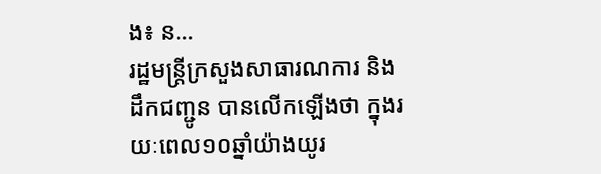ង៖ ន...
រដ្ឋមន្ត្រីក្រសួងសាធារណការ និងដឹកជញ្ជូន បានលើកឡើងថា ក្នុងរយៈពេល១០ឆ្នាំយ៉ាងយូរ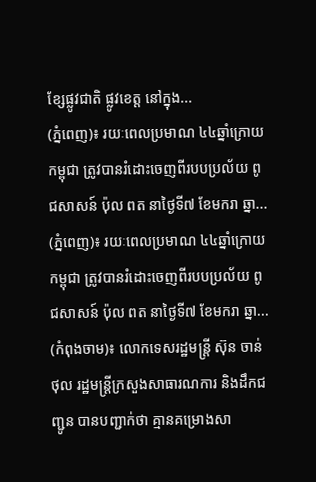ខ្សែផ្លូវជាតិ ផ្លូវខេត្ត នៅក្នុង...
(ភ្នំពេញ)៖ រយៈពេលប្រមាណ ៤៤ឆ្នាំក្រោយកម្ពុជា ត្រូវបានរំដោះចេញពីរបបប្រល័យ ពូជសាសន៍ ប៉ុល ពត នាថ្ងៃទី៧ ខែមករា ឆ្នា...
(ភ្នំពេញ)៖ រយៈពេលប្រមាណ ៤៤ឆ្នាំក្រោយកម្ពុជា ត្រូវបានរំដោះចេញពីរបបប្រល័យ ពូជសាសន៍ ប៉ុល ពត នាថ្ងៃទី៧ ខែមករា ឆ្នា...
(កំពុងចាម)៖ លោកទេសរដ្ឋមន្ត្រី ស៊ុន ចាន់ថុល រដ្ឋមន្ដ្រីក្រសួងសាធារណការ និងដឹកជញ្ជូន បានបញ្ជាក់ថា គ្មានគម្រោងសា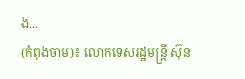ង...
(កំពុងចាម)៖ លោកទេសរដ្ឋមន្ត្រី ស៊ុន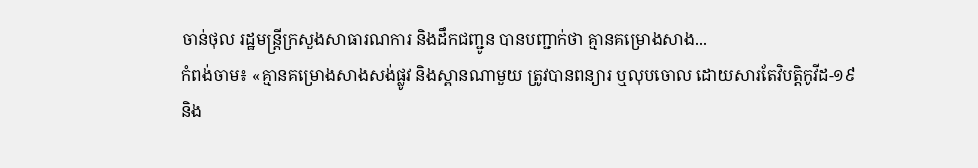ចាន់ថុល រដ្ឋមន្ដ្រីក្រសួងសាធារណការ និងដឹកជញ្ជូន បានបញ្ជាក់ថា គ្មានគម្រោងសាង...
កំពង់ចាម៖ «គ្មានគម្រោងសាងសង់ផ្លូវ និងស្ពានណាមួយ ត្រូវបានពន្យារ ឬលុបចោល ដោយសារតែវិបត្តិកូវីដ-១៩ និង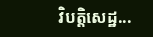វិបត្តិសេដ្ឋ...